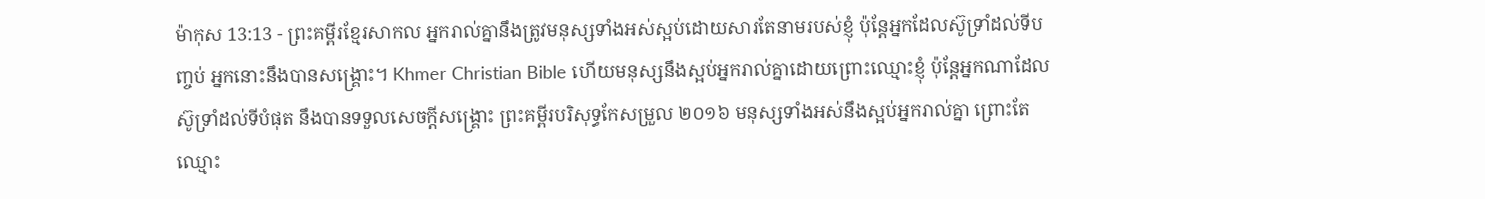ម៉ាកុស 13:13 - ព្រះគម្ពីរខ្មែរសាកល អ្នករាល់គ្នានឹងត្រូវមនុស្សទាំងអស់ស្អប់ដោយសារតែនាមរបស់ខ្ញុំ ប៉ុន្តែអ្នកដែលស៊ូទ្រាំដល់ទីបញ្ចប់ អ្នកនោះនឹងបានសង្គ្រោះ។ Khmer Christian Bible ហើយមនុស្សនឹងស្អប់អ្នករាល់គ្នាដោយព្រោះឈ្មោះខ្ញុំ ប៉ុន្ដែអ្នកណាដែលស៊ូទ្រាំដល់ទីបំផុត នឹងបានទទួលសេចក្ដីសង្គ្រោះ ព្រះគម្ពីរបរិសុទ្ធកែសម្រួល ២០១៦ មនុស្សទាំងអស់នឹងស្អប់អ្នករាល់គ្នា ព្រោះតែឈ្មោះ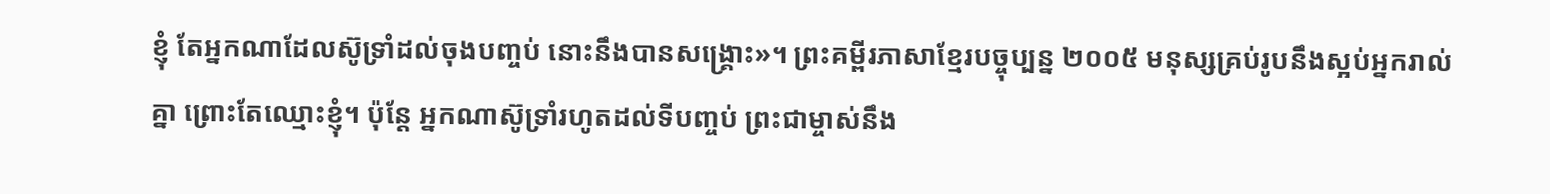ខ្ញុំ តែអ្នកណាដែលស៊ូទ្រាំដល់ចុងបញ្ចប់ នោះនឹងបានសង្គ្រោះ»។ ព្រះគម្ពីរភាសាខ្មែរបច្ចុប្បន្ន ២០០៥ មនុស្សគ្រប់រូបនឹងស្អប់អ្នករាល់គ្នា ព្រោះតែឈ្មោះខ្ញុំ។ ប៉ុន្តែ អ្នកណាស៊ូទ្រាំរហូតដល់ទីបញ្ចប់ ព្រះជាម្ចាស់នឹង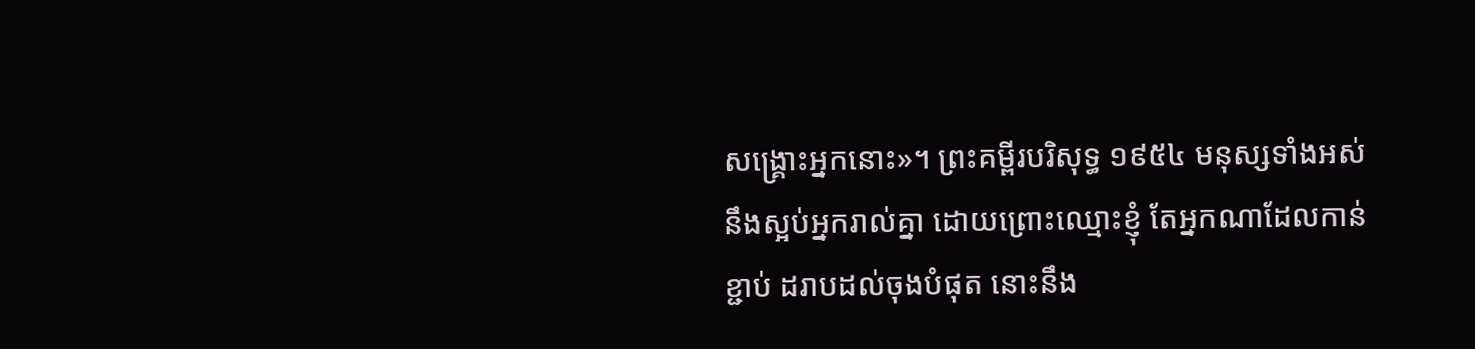សង្គ្រោះអ្នកនោះ»។ ព្រះគម្ពីរបរិសុទ្ធ ១៩៥៤ មនុស្សទាំងអស់នឹងស្អប់អ្នករាល់គ្នា ដោយព្រោះឈ្មោះខ្ញុំ តែអ្នកណាដែលកាន់ខ្ជាប់ ដរាបដល់ចុងបំផុត នោះនឹង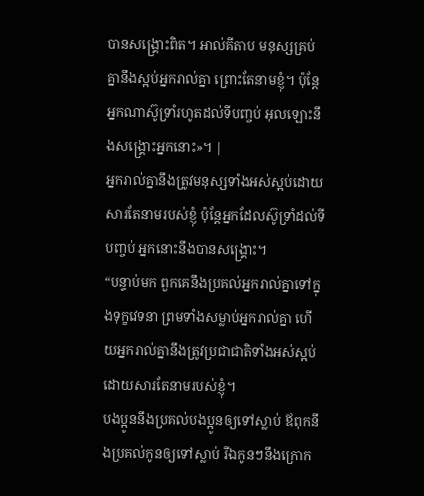បានសង្គ្រោះពិត។ អាល់គីតាប មនុស្សគ្រប់គ្នានឹងស្អប់អ្នករាល់គ្នា ព្រោះតែនាមខ្ញុំ។ ប៉ុន្ដែ អ្នកណាស៊ូទ្រាំរហូតដល់ទីបញ្ចប់ អុលឡោះនឹងសង្គ្រោះអ្នកនោះ»។ |
អ្នករាល់គ្នានឹងត្រូវមនុស្សទាំងអស់ស្អប់ដោយសារតែនាមរបស់ខ្ញុំ ប៉ុន្តែអ្នកដែលស៊ូទ្រាំដល់ទីបញ្ចប់ អ្នកនោះនឹងបានសង្គ្រោះ។
“បន្ទាប់មក ពួកគេនឹងប្រគល់អ្នករាល់គ្នាទៅក្នុងទុក្ខវេទនា ព្រមទាំងសម្លាប់អ្នករាល់គ្នា ហើយអ្នករាល់គ្នានឹងត្រូវប្រជាជាតិទាំងអស់ស្អប់ ដោយសារតែនាមរបស់ខ្ញុំ។
បងប្អូននឹងប្រគល់បងប្អូនឲ្យទៅស្លាប់ ឪពុកនឹងប្រគល់កូនឲ្យទៅស្លាប់ រីឯកូនៗនឹងក្រោក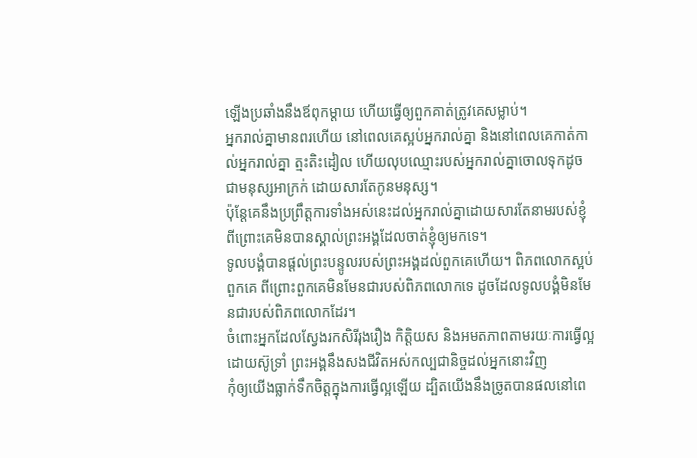ឡើងប្រឆាំងនឹងឪពុកម្ដាយ ហើយធ្វើឲ្យពួកគាត់ត្រូវគេសម្លាប់។
អ្នករាល់គ្នាមានពរហើយ នៅពេលគេស្អប់អ្នករាល់គ្នា និងនៅពេលគេកាត់កាល់អ្នករាល់គ្នា ត្មះតិះដៀល ហើយលុបឈ្មោះរបស់អ្នករាល់គ្នាចោលទុកដូចជាមនុស្សអាក្រក់ ដោយសារតែកូនមនុស្ស។
ប៉ុន្តែគេនឹងប្រព្រឹត្តការទាំងអស់នេះដល់អ្នករាល់គ្នាដោយសារតែនាមរបស់ខ្ញុំ ពីព្រោះគេមិនបានស្គាល់ព្រះអង្គដែលចាត់ខ្ញុំឲ្យមកទេ។
ទូលបង្គំបានផ្ដល់ព្រះបន្ទូលរបស់ព្រះអង្គដល់ពួកគេហើយ។ ពិភពលោកស្អប់ពួកគេ ពីព្រោះពួកគេមិនមែនជារបស់ពិភពលោកទេ ដូចដែលទូលបង្គំមិនមែនជារបស់ពិភពលោកដែរ។
ចំពោះអ្នកដែលស្វែងរកសិរីរុងរឿង កិត្តិយស និងអមតភាពតាមរយៈការធ្វើល្អដោយស៊ូទ្រាំ ព្រះអង្គនឹងសងជីវិតអស់កល្បជានិច្ចដល់អ្នកនោះវិញ
កុំឲ្យយើងធ្លាក់ទឹកចិត្តក្នុងការធ្វើល្អឡើយ ដ្បិតយើងនឹងច្រូតបានផលនៅពេ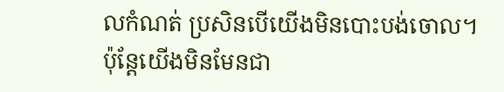លកំណត់ ប្រសិនបើយើងមិនបោះបង់ចោល។
ប៉ុន្តែយើងមិនមែនជា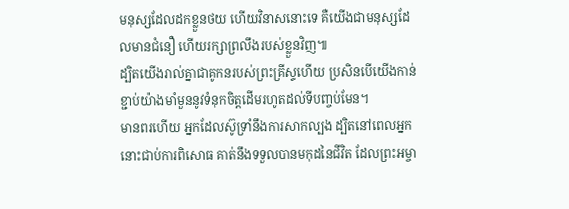មនុស្សដែលដកខ្លួនថយ ហើយវិនាសនោះទេ គឺយើងជាមនុស្សដែលមានជំនឿ ហើយរក្សាព្រលឹងរបស់ខ្លួនវិញ៕
ដ្បិតយើងរាល់គ្នាជាគូកនរបស់ព្រះគ្រីស្ទហើយ ប្រសិនបើយើងកាន់ខ្ជាប់យ៉ាងមាំមួននូវទំនុកចិត្តដើមរហូតដល់ទីបញ្ចប់មែន។
មានពរហើយ អ្នកដែលស៊ូទ្រាំនឹងការសាកល្បង ដ្បិតនៅពេលអ្នកនោះជាប់ការពិសោធ គាត់នឹងទទួលបានមកុដនៃជីវិត ដែលព្រះអម្ចា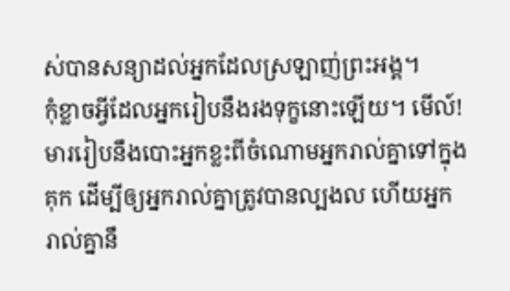ស់បានសន្យាដល់អ្នកដែលស្រឡាញ់ព្រះអង្គ។
កុំខ្លាចអ្វីដែលអ្នករៀបនឹងរងទុក្ខនោះឡើយ។ មើល៍! មាររៀបនឹងបោះអ្នកខ្លះពីចំណោមអ្នករាល់គ្នាទៅក្នុងគុក ដើម្បីឲ្យអ្នករាល់គ្នាត្រូវបានល្បងល ហើយអ្នករាល់គ្នានឹ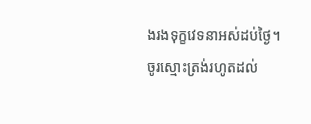ងរងទុក្ខវេទនាអស់ដប់ថ្ងៃ។ ចូរស្មោះត្រង់រហូតដល់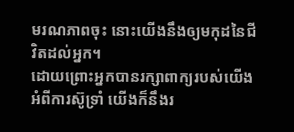មរណភាពចុះ នោះយើងនឹងឲ្យមកុដនៃជីវិតដល់អ្នក។
ដោយព្រោះអ្នកបានរក្សាពាក្យរបស់យើងអំពីការស៊ូទ្រាំ យើងក៏នឹងរ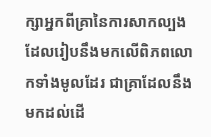ក្សាអ្នកពីគ្រានៃការសាកល្បងដែលរៀបនឹងមកលើពិភពលោកទាំងមូលដែរ ជាគ្រាដែលនឹងមកដល់ដើ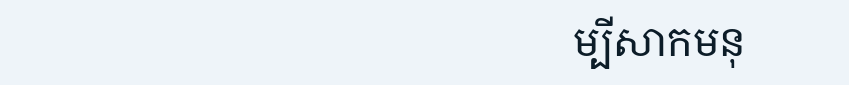ម្បីសាកមនុ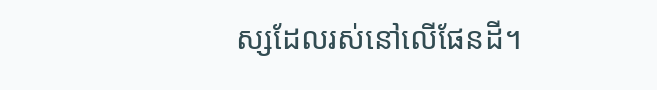ស្សដែលរស់នៅលើផែនដី។